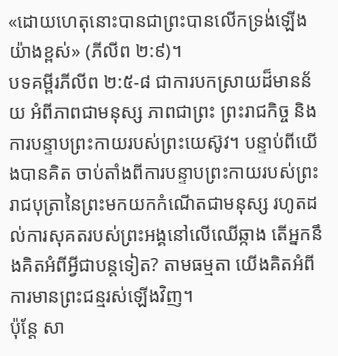«ដោយហេតុនោះបានជាព្រះបានលើកទ្រង់ឡើងយ៉ាងខ្ពស់» (ភីលីព ២:៩)។
បទគម្ពីរភីលីព ២:៥-៨ ជាការបកស្រាយដ៏មានន័យ អំពីភាពជាមនុស្ស ភាពជាព្រះ ព្រះរាជកិច្ច និងការបន្ទាបព្រះកាយរបស់ព្រះយេស៊ូវ។ បន្ទាប់ពីយើងបានគិត ចាប់តាំងពីការបន្ទាបព្រះកាយរបស់ព្រះរាជបុត្រានៃព្រះមកយកកំណើតជាមនុស្ស រហូតដល់ការសុគតរបស់ព្រះអង្គនៅលើឈើឆ្កាង តើអ្នកនឹងគិតអំពីអ្វីជាបន្តទៀត? តាមធម្មតា យើងគិតអំពីការមានព្រះជន្មរស់ឡើងវិញ។
ប៉ុន្តែ សា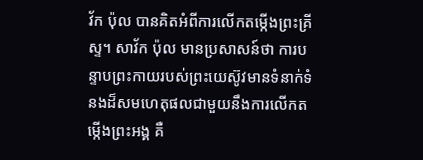វ័ក ប៉ុល បានគិតអំពីការលើកតម្កើងព្រះគ្រីស្ទ។ សាវ័ក ប៉ុល មានប្រសាសន៍ថា ការបន្ទាបព្រះកាយរបស់ព្រះយេស៊ូវមានទំនាក់ទំនងដ៏សមហេតុផលជាមួយនឹងការលើកតម្កើងព្រះអង្គ គឺ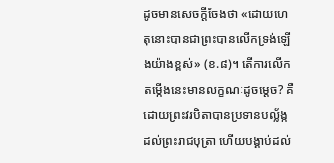ដូចមានសេចក្តីចែងថា «ដោយហេតុនោះបានជាព្រះបានលើកទ្រង់ឡើងយ៉ាងខ្ពស់» (ខ.៨)។ តើការលើកតម្កើងនេះមានលក្ខណៈដូចម្ដេច? គឺដោយព្រះវរបិតាបានប្រទានបល្ល័ង្កដល់ព្រះរាជបុត្រា ហើយបង្គាប់ដល់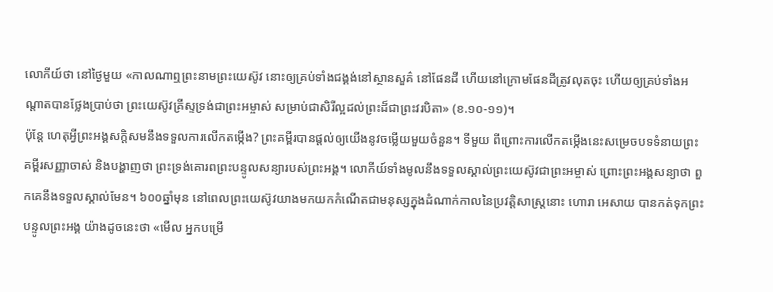លោកីយ៍ថា នៅថ្ងៃមួយ «កាលណាឮព្រះនាមព្រះយេស៊ូវ នោះឲ្យគ្រប់ទាំងជង្គង់នៅស្ថានសួគ៌ នៅផែនដី ហើយនៅក្រោមផែនដីត្រូវលុតចុះ ហើយឲ្យគ្រប់ទាំងអណ្តាតបានថ្លែងប្រាប់ថា ព្រះយេស៊ូវគ្រីស្ទទ្រង់ជាព្រះអម្ចាស់ សម្រាប់ជាសិរីល្អដល់ព្រះដ៏ជាព្រះវរបិតា» (ខ.១០-១១)។
ប៉ុន្តែ ហេតុអ្វីព្រះអង្គសក្តិសមនឹងទទួលការលើកតម្កើង? ព្រះគម្ពីរបានផ្តល់ឲ្យយើងនូវចម្លើយមួយចំនួន។ ទីមួយ ពីព្រោះការលើកតម្កើងនេះសម្រេចបទទំនាយព្រះគម្ពីរសញ្ញាចាស់ និងបង្ហាញថា ព្រះទ្រង់គោរពព្រះបន្ទូលសន្យារបស់ព្រះអង្គ។ លោកីយ៍ទាំងមូលនឹងទទួលស្គាល់ព្រះយេស៊ូវជាព្រះអម្ចាស់ ព្រោះព្រះអង្គសន្យាថា ពួកគេនឹងទទួលស្គាល់មែន។ ៦០០ឆ្នាំមុន នៅពេលព្រះយេស៊ូវយាងមកយកកំណើតជាមនុស្សក្នុងដំណាក់កាលនៃប្រវត្តិសាស្ត្រនោះ ហោរា អេសាយ បានកត់ទុកព្រះបន្ទូលព្រះអង្គ យ៉ាងដូចនេះថា «មើល អ្នកបម្រើ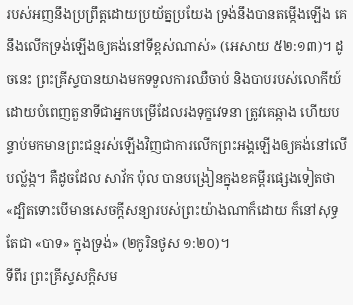របស់អញនឹងប្រព្រឹត្តដោយប្រយ័ត្នប្រយែង ទ្រង់នឹងបានតម្កើងឡើង គេនឹងលើកទ្រង់ឡើងឲ្យគង់នៅទីខ្ពស់ណាស់» (អេសាយ ៥២:១៣)។ ដូចនេះ ព្រះគ្រីស្ទបានយាងមកទទួលការឈឺចាប់ និងបាបរបស់លោកីយ៍ ដោយបំពេញតួនាទីជាអ្នកបម្រើដែលរងទុក្ខវេទនា ត្រូវគេឆ្កាង ហើយបន្ទាប់មកមានព្រះជន្មរស់ឡើងវិញជាការលើកព្រះអង្គឡើងឲ្យគង់នៅលើបល្ល័ង្ក។ គឺដូចដែល សាវ័ក ប៉ុល បានបង្រៀនក្នុងខគម្ពីរផ្សេងទៀតថា «ដ្បិតទោះបើមានសេចក្តីសន្យារបស់ព្រះយ៉ាងណាក៏ដោយ ក៏នៅសុទ្ធតែជា «បាទ» ក្នុងទ្រង់» (២កូរិនថូស ១:២០)។
ទីពីរ ព្រះគ្រីស្ទសក្តិសម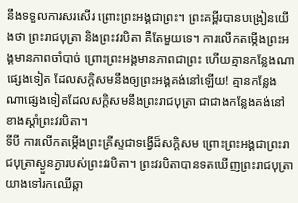នឹងទទួលការសរសើរ ព្រោះព្រះអង្គជាព្រះ។ ព្រះគម្ពីរបានបង្រៀនយើងថា ព្រះរាជបុត្រា និងព្រះវរបិតា គឺតែមួយទេ។ ការលើកតម្កើងព្រះអង្គមានភាពចាំបាច់ ព្រោះព្រះអង្គមានភាពជាព្រះ ហើយគ្មានកន្លែងណាផ្សេងទៀត ដែលសក្តិសមនឹងឲ្យព្រះអង្គគង់នៅឡើយ! គ្មានកន្លែងណាផ្សេងទៀតដែលសក្តិសមនឹងព្រះរាជបុត្រា ជាជាងកន្លែងគង់នៅខាងស្តាំព្រះវរបិតា។
ទីបី ការលើកតម្កើងព្រះគ្រីស្ទជាទង្វើដ៏សក្ដិសម ព្រោះព្រះអង្គជាព្រះរាជបុត្រាស្ងួនភ្ងារបស់ព្រះវរបិតា។ ព្រះវរបិតាបានទតឃើញព្រះរាជបុត្រាយាងទៅរកឈើឆ្កា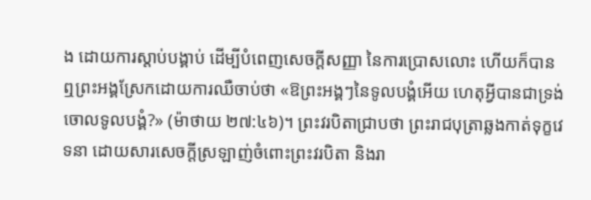ង ដោយការស្តាប់បង្គាប់ ដើម្បីបំពេញសេចក្តីសញ្ញា នៃការប្រោសលោះ ហើយក៏បានឮព្រះអង្គស្រែកដោយការឈឺចាប់ថា «ឱព្រះអង្គៗនៃទូលបង្គំអើយ ហេតុអ្វីបានជាទ្រង់ចោលទូលបង្គំ?» (ម៉ាថាយ ២៧:៤៦)។ ព្រះវរបិតាជ្រាបថា ព្រះរាជបុត្រាឆ្លងកាត់ទុក្ខវេទនា ដោយសារសេចក្តីស្រឡាញ់ចំពោះព្រះវរបិតា និងរា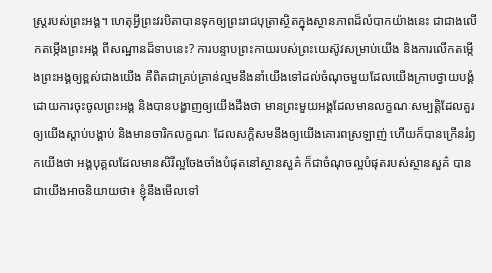ស្ត្ររបស់ព្រះអង្គ។ ហេតុអ្វីព្រះវរបិតាបានទុកឲ្យព្រះរាជបុត្រាស្ថិតក្នុងស្ថានភាពដ៏លំបាកយ៉ាងនេះ ជាជាងលើកតម្កើងព្រះអង្គ ពីសណ្ឋានដ៏ទាបនេះ? ការបន្ទាបព្រះកាយរបស់ព្រះយេស៊ូវសម្រាប់យើង និងការលើកតម្កើងព្រះអង្គឲ្យខ្ពស់ជាងយើង គឺពិតជាគ្រប់គ្រាន់ល្មមនឹងនាំយើងទៅដល់ចំណុចមួយដែលយើងក្រាបថ្វាយបង្គំ ដោយការចុះចូលព្រះអង្គ និងបានបង្ហាញឲ្យយើងដឹងថា មានព្រះមួយអង្គដែលមានលក្ខណៈសម្បត្តិដែលគួរឲ្យយើងស្តាប់បង្គាប់ និងមានចារិកលក្ខណៈ ដែលសក្តិសមនឹងឲ្យយើងគោរពស្រឡាញ់ ហើយក៏បានក្រើនរំឭកយើងថា អង្គបុគ្គលដែលមានសិរីល្អចែងចាំងបំផុតនៅស្ថានសួគ៌ ក៏ជាចំណុចល្អបំផុតរបស់ស្ថានសួគ៌ បានជាយើងអាចនិយាយថា៖ ខ្ញុំនឹងមើលទៅ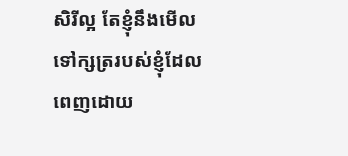សិរីល្អ តែខ្ញុំនឹងមើលទៅក្សត្ររបស់ខ្ញុំដែលពេញដោយ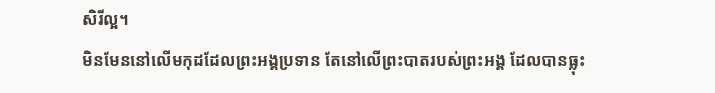សិរីល្អ។
មិនមែននៅលើមកុដដែលព្រះអង្គប្រទាន តែនៅលើព្រះបាតរបស់ព្រះអង្គ ដែលបានធ្លុះ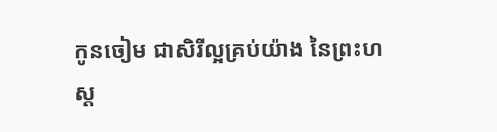កូនចៀម ជាសិរីល្អគ្រប់យ៉ាង នៃព្រះហស្ត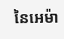នៃអេម៉ា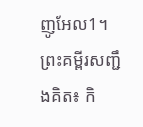ញូអែល1។
ព្រះគម្ពីរសញ្ជឹងគិត៖ កិ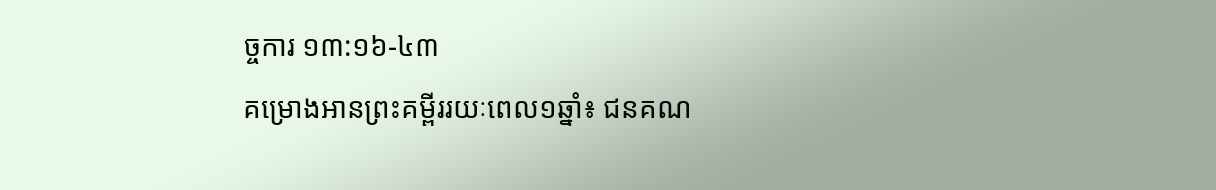ច្ចការ ១៣:១៦-៤៣
គម្រោងអានព្រះគម្ពីររយៈពេល១ឆ្នាំ៖ ជនគណ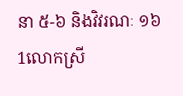នា ៥-៦ និងវិវរណៈ ១៦
1លោកស្រី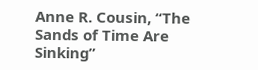Anne R. Cousin, “The Sands of Time Are Sinking”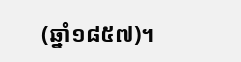(ឆ្នាំ១៨៥៧)។